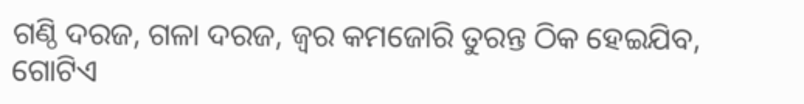ଗଣ୍ଠି ଦରଜ, ଗଳା ଦରଜ, ଜ୍ଵର କମଜୋରି ତୁରନ୍ତ ଠିକ ହେଇଯିବ, ଗୋଟିଏ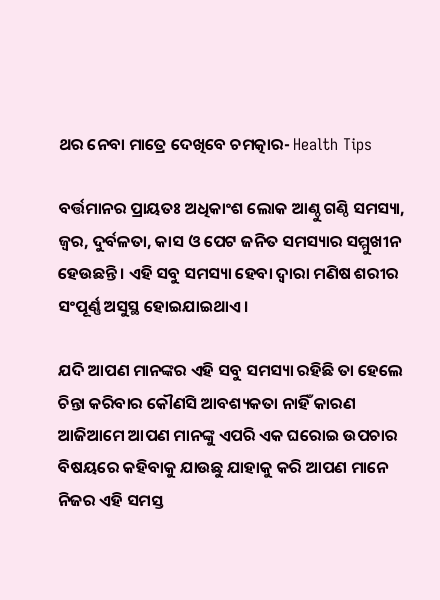ଥର ନେବା ମାତ୍ରେ ଦେଖିବେ ଚମତ୍କାର- Health Tips

ବର୍ତ୍ତମାନର ପ୍ରାୟତଃ ଅଧିକାଂଶ ଲୋକ ଆଣ୍ଠୁ ଗଣ୍ଠି ସମସ୍ୟା, ଜ୍ଵର, ଦୁର୍ବଳତା, କାସ ଓ ପେଟ ଜନିତ ସମସ୍ୟାର ସମ୍ମୁଖୀନ ହେଉଛନ୍ତି । ଏହି ସବୁ ସମସ୍ୟା ହେବା ଦ୍ଵାରା ମଣିଷ ଶରୀର ସଂପୂର୍ଣ୍ଣ ଅସୁସ୍ଥ ହୋଇଯାଇଥାଏ ।

ଯଦି ଆପଣ ମାନଙ୍କର ଏହି ସବୁ ସମସ୍ୟା ରହିଛି ତା ହେଲେ ଚିନ୍ତା କରିବାର କୌଣସି ଆବଶ୍ୟକତା ନାହିଁ କାରଣ ଆଜିଆମେ ଆପଣ ମାନଙ୍କୁ ଏପରି ଏକ ଘରୋଇ ଉପଚାର ବିଷୟରେ କହିବାକୁ ଯାଉଛୁ ଯାହାକୁ କରି ଆପଣ ମାନେ ନିଜର ଏହି ସମସ୍ତ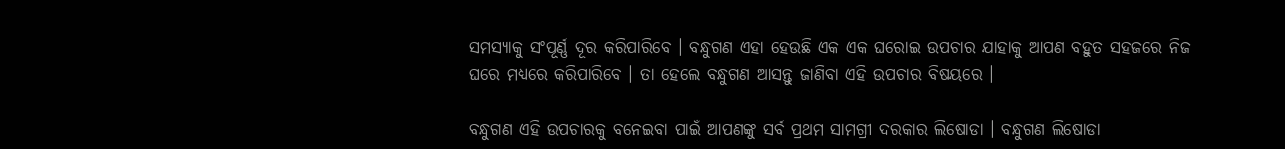ସମସ୍ୟାକୁ ସଂପୂର୍ଣ୍ଣ ଦୂର କରିପାରିବେ । ବନ୍ଧୁଗଣ ଏହା ହେଉଛି ଏକ ଏକ ଘରୋଇ ଉପଚାର ଯାହାକୁ ଆପଣ ବହୁତ ସହଜରେ ନିଜ ଘରେ ମଧ୍ୟରେ କରିପାରିବେ । ତା ହେଲେ ବନ୍ଧୁଗଣ ଆସନ୍ତୁ ଜାଣିବା ଏହି ଉପଚାର ବିଷୟରେ ।

ବନ୍ଧୁଗଣ ଏହି ଉପଚାରକୁ ବନେଇବା ପାଇଁ ଆପଣଙ୍କୁ ସର୍ବ ପ୍ରଥମ ସାମଗ୍ରୀ ଦରକାର ଲିଷୋଡା । ବନ୍ଧୁଗଣ ଲିଷୋଡା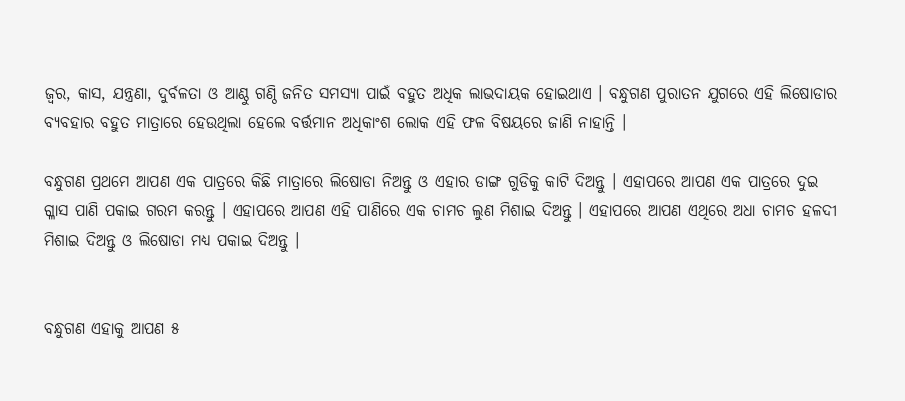ଜ୍ଵର, କାସ, ଯନ୍ତ୍ରଣା, ଦୁର୍ବଳତା ଓ ଆଣ୍ଠୁ ଗଣ୍ଠି ଜନିତ ସମସ୍ୟା ପାଇଁ ବହୁତ ଅଧିକ ଲାଭଦାୟକ ହୋଇଥାଏ । ବନ୍ଧୁଗଣ ପୁରାତନ ଯୁଗରେ ଏହି ଲିଷୋଡାର ବ୍ୟବହାର ବହୁତ ମାତ୍ରାରେ ହେଉଥିଲା ହେଲେ ବର୍ତ୍ତମାନ ଅଧିକାଂଶ ଲୋକ ଏହି ଫଳ ବିଷୟରେ ଜାଣି ନାହାନ୍ତି ।

ବନ୍ଧୁଗଣ ପ୍ରଥମେ ଆପଣ ଏକ ପାତ୍ରରେ କିଛି ମାତ୍ରାରେ ଲିଷୋଡା ନିଅନ୍ତୁ ଓ ଏହାର ଡାଙ୍ଗ ଗୁଡିକୁ କାଟି ଦିଅନ୍ତୁ । ଏହାପରେ ଆପଣ ଏକ ପାତ୍ରରେ ଦୁଇ ଗ୍ଳାସ ପାଣି ପକାଇ ଗରମ କରନ୍ତୁ । ଏହାପରେ ଆପଣ ଏହି ପାଣିରେ ଏକ ଚାମଚ ଲୁଣ ମିଶାଇ ଦିଅନ୍ତୁ । ଏହାପରେ ଆପଣ ଏଥିରେ ଅଧା ଚାମଚ ହଳଦୀ ମିଶାଇ ଦିଅନ୍ତୁ ଓ ଲିଷୋଡା ମଧ୍ୟ ପକାଇ ଦିଅନ୍ତୁ ।


ବନ୍ଧୁଗଣ ଏହାକୁ ଆପଣ ୫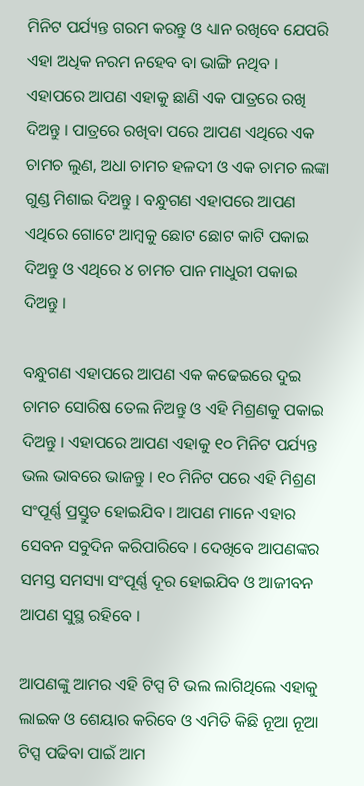ମିନିଟ ପର୍ଯ୍ୟନ୍ତ ଗରମ କରନ୍ତୁ ଓ ଧ୍ୟାନ ରଖିବେ ଯେପରି ଏହା ଅଧିକ ନରମ ନହେବ ବା ଭାଙ୍ଗି ନଥିବ । ଏହାପରେ ଆପଣ ଏହାକୁ ଛାଣି ଏକ ପାତ୍ରରେ ରଖି ଦିଅନ୍ତୁ । ପାତ୍ରରେ ରଖିବା ପରେ ଆପଣ ଏଥିରେ ଏକ ଚାମଚ ଲୁଣ, ଅଧା ଚାମଚ ହଳଦୀ ଓ ଏକ ଚାମଚ ଲଙ୍କା ଗୁଣ୍ଡ ମିଶାଇ ଦିଅନ୍ତୁ । ବନ୍ଧୁଗଣ ଏହାପରେ ଆପଣ ଏଥିରେ ଗୋଟେ ଆମ୍ବକୁ ଛୋଟ ଛୋଟ କାଟି ପକାଇ ଦିଅନ୍ତୁ ଓ ଏଥିରେ ୪ ଚାମଚ ପାନ ମାଧୁରୀ ପକାଇ ଦିଅନ୍ତୁ ।

ବନ୍ଧୁଗଣ ଏହାପରେ ଆପଣ ଏକ କଢେଇରେ ଦୁଇ ଚାମଚ ସୋରିଷ ତେଲ ନିଅନ୍ତୁ ଓ ଏହି ମିଶ୍ରଣକୁ ପକାଇ ଦିଅନ୍ତୁ । ଏହାପରେ ଆପଣ ଏହାକୁ ୧୦ ମିନିଟ ପର୍ଯ୍ୟନ୍ତ ଭଲ ଭାବରେ ଭାଜନ୍ତୁ । ୧୦ ମିନିଟ ପରେ ଏହି ମିଶ୍ରଣ ସଂପୂର୍ଣ୍ଣ ପ୍ରସ୍ତୁତ ହୋଇଯିବ । ଆପଣ ମାନେ ଏହାର ସେବନ ସବୁଦିନ କରିପାରିବେ । ଦେଖିବେ ଆପଣଙ୍କର ସମସ୍ତ ସମସ୍ୟା ସଂପୂର୍ଣ୍ଣ ଦୂର ହୋଇଯିବ ଓ ଆଜୀବନ ଆପଣ ସୁସ୍ଥ ରହିବେ ।

ଆପଣଙ୍କୁ ଆମର ଏହି ଟିପ୍ସ ଟି ଭଲ ଲାଗିଥିଲେ ଏହାକୁ ଲାଇକ ଓ ଶେୟାର କରିବେ ଓ ଏମିତି କିଛି ନୂଆ ନୂଆ ଟିପ୍ସ ପଢିବା ପାଇଁ ଆମ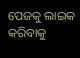ପେଜକୁ ଲାଇକ କରିବାକୁ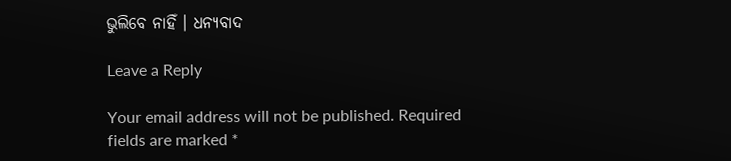ଭୁଲିବେ ନାହିଁ । ଧନ୍ୟବାଦ

Leave a Reply

Your email address will not be published. Required fields are marked *